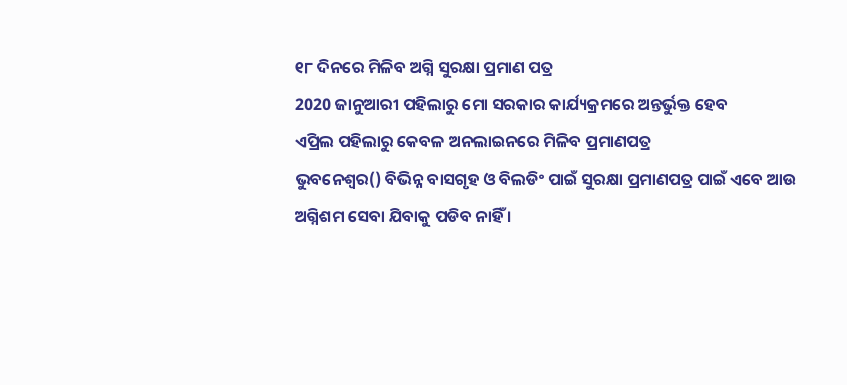୧୮ ଦିନରେ ମିଳିବ ଅଗ୍ନି ସୁରକ୍ଷା ପ୍ରମାଣ ପତ୍ର
2020 ଜାନୁଆରୀ ପହିଲାରୁ ମୋ ସରକାର କାର୍ଯ୍ୟକ୍ରମରେ ଅନ୍ତର୍ଭୁକ୍ତ ହେବ
ଏପ୍ରିଲ ପହିଲାରୁ କେବଳ ଅନଲାଇନରେ ମିଳିବ ପ୍ରମାଣପତ୍ର
ଭୁବନେଶ୍ବର() ବିଭିନ୍ନ ବାସଗୃହ ଓ ବିଲଡିଂ ପାଇଁ ସୁରକ୍ଷା ପ୍ରମାଣପତ୍ର ପାଇଁ ଏବେ ଆଉ ଅଗ୍ନିଶମ ସେବା ଯିବାକୁ ପଡିବ ନାହିଁ ।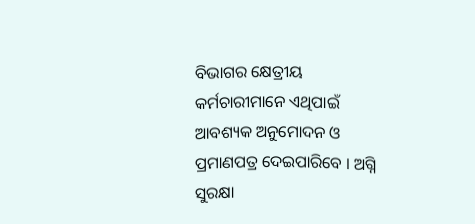ବିଭାଗର କ୍ଷେତ୍ରୀୟ କର୍ମଚାରୀମାନେ ଏଥିପାଇଁ ଆବଶ୍ୟକ ଅନୁମୋଦନ ଓ ପ୍ରମାଣପତ୍ର ଦେଇପାରିବେ । ଅଗ୍ନି ସୁରକ୍ଷା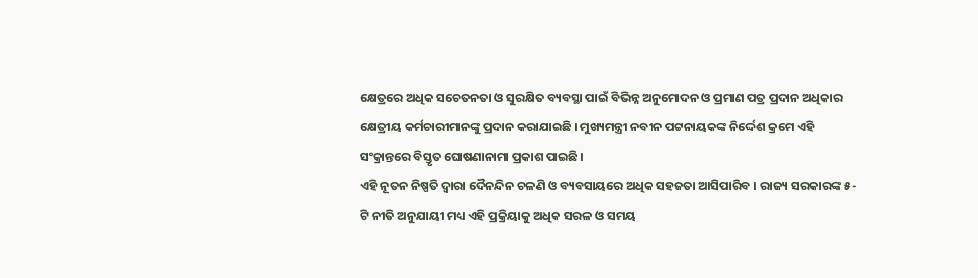କ୍ଷେତ୍ରରେ ଅଧିକ ସଚେତନତା ଓ ସୁରକ୍ଷିତ ବ୍ୟବସ୍ଥା ପାଇଁ ବିଭିନ୍ନ ଅନୁମୋଦନ ଓ ପ୍ରମାଣ ପତ୍ର ପ୍ରଦାନ ଅଧିକାର କ୍ଷେତ୍ରୀୟ କର୍ମଚାରୀମାନଙ୍କୁ ପ୍ରଦାନ କରାଯାଇଛି । ମୁଖ୍ୟମନ୍ତ୍ରୀ ନବୀନ ପଟ୍ଟନାୟକଙ୍କ ନିର୍ଦ୍ଦେଶ କ୍ରମେ ଏହି ସଂକ୍ରାନ୍ତରେ ବିସ୍ତୃତ ଘୋଷଣାନାମା ପ୍ରକାଶ ପାଇଛି ।
ଏହି ନୂତନ ନିଷ୍ପତି ଦ୍ବାରା ଦୈନନ୍ଦିନ ଚଳଣି ଓ ବ୍ୟବସାୟରେ ଅଧିକ ସହଜତା ଆସିପାରିବ । ରାଜ୍ୟ ସରକାରଙ୍କ ୫-ଟି ନୀତି ଅନୁଯାୟୀ ମଧ୍ୟ ଏହି ପ୍ରକ୍ରିୟାକୁ ଅଧିକ ସରଳ ଓ ସମୟ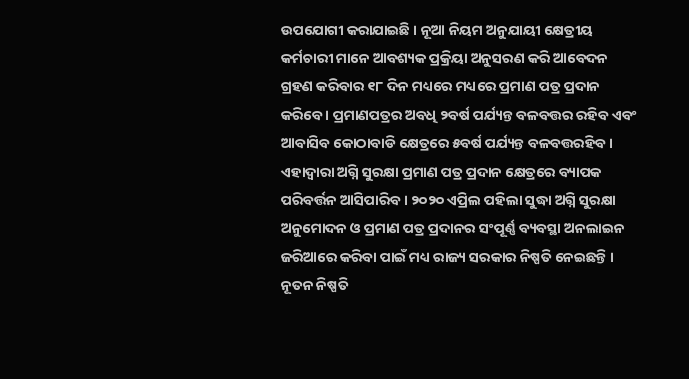ଉପଯୋଗୀ କରାଯାଇଛି । ନୂଆ ନିୟମ ଅନୁଯାୟୀ କ୍ଷେତ୍ରୀୟ କର୍ମଚାରୀ ମାନେ ଆବଶ୍ୟକ ପ୍ରକ୍ରିୟା ଅନୁସରଣ କରି ଆବେଦନ ଗ୍ରହଣ କରିବାର ୧୮ ଦିନ ମଧ୍ୟରେ ମଧ୍ୟରେ ପ୍ରମାଣ ପତ୍ର ପ୍ରଦାନ କରିବେ । ପ୍ରମାଣପତ୍ରର ଅବଧି ୨ବର୍ଷ ପର୍ଯ୍ୟନ୍ତ ବଳବତ୍ତର ରହିବ ଏବଂ ଆବାସିବ କୋଠାବାଡି କ୍ଷେତ୍ରରେ ୫ବର୍ଷ ପର୍ଯ୍ୟନ୍ତ ବଳବତ୍ତରହିବ । ଏହାଦ୍ବାରା ଅଗ୍ନି ସୁରକ୍ଷା ପ୍ରମାଣ ପତ୍ର ପ୍ରଦାନ କ୍ଷେତ୍ରରେ ବ୍ୟାପକ ପରିବର୍ତ୍ତନ ଆସିପାରିବ । ୨୦୨୦ ଏପ୍ରିଲ ପହିଲା ସୁଦ୍ଧା ଅଗ୍ନି ସୁରକ୍ଷା ଅନୁମୋଦନ ଓ ପ୍ରମାଣ ପତ୍ର ପ୍ରଦାନର ସଂପୂର୍ଣ୍ଣ ବ୍ୟବସ୍ଥା ଅନଲାଇନ ଜରିଆରେ କରିବା ପାଇଁ ମଧ୍ୟ ରାଜ୍ୟ ସରକାର ନିଷ୍ପତି ନେଇଛନ୍ତି ।
ନୂତନ ନିଷ୍ପତି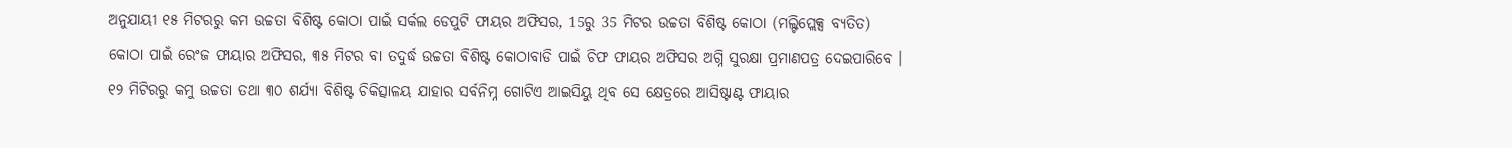ଅନୁଯାୟୀ ୧୫ ମିଟରରୁ କମ ଉଚ୍ଚତା ବିଶିଷ୍ଟ କୋଠା ପାଇଁ ସର୍କଲ ଡେପୁଟି ଫାୟର ଅଫିସର, 15ରୁ 35 ମିଟର ଉଚ୍ଚତା ବିଶିଷ୍ଟ କୋଠା (ମଲ୍ଟିପ୍ଲେକ୍ସ ବ୍ୟତିତ) କୋଠା ପାଇଁ ରେଂଜ ଫାୟାର ଅଫିସର, ୩୫ ମିଟର ବା ତଦୁର୍ଦ୍ଧ ଉଚ୍ଚତା ବିଶିଷ୍ଟ କୋଠାବାଡି ପାଇଁ ଚିଫ ଫାୟର ଅଫିସର ଅଗ୍ନି ସୁରକ୍ଷା ପ୍ରମାଣପତ୍ର ଦେଇପାରିବେ । ୧୨ ମିଟିରରୁ କମୁ ଉଚ୍ଚତା ତଥା ୩୦ ଶର୍ଯ୍ୟା ବିଶିଷ୍ଟ ଚିକିତ୍ସାଳୟ ଯାହାର ସର୍ବନିମ୍ନ ଗୋଟିଏ ଆଇସିୟୁ ଥିବ ସେ କ୍ଷେତ୍ରରେ ଆସିଷ୍ଟାଣ୍ଟ ଫାୟାର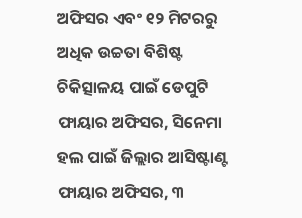ଅଫିସର ଏବଂ ୧୨ ମିଟରରୁ ଅଧିକ ଉଚ୍ଚତା ବିଶିଷ୍ଟ ଚିକିତ୍ସାଳୟ ପାଇଁ ଡେପୁଟି ଫାୟାର ଅଫିସର, ସିନେମା ହଲ ପାଇଁ ଜିଲ୍ଲାର ଆସିଷ୍ଟାଣ୍ଟ ଫାୟାର ଅଫିସର, ୩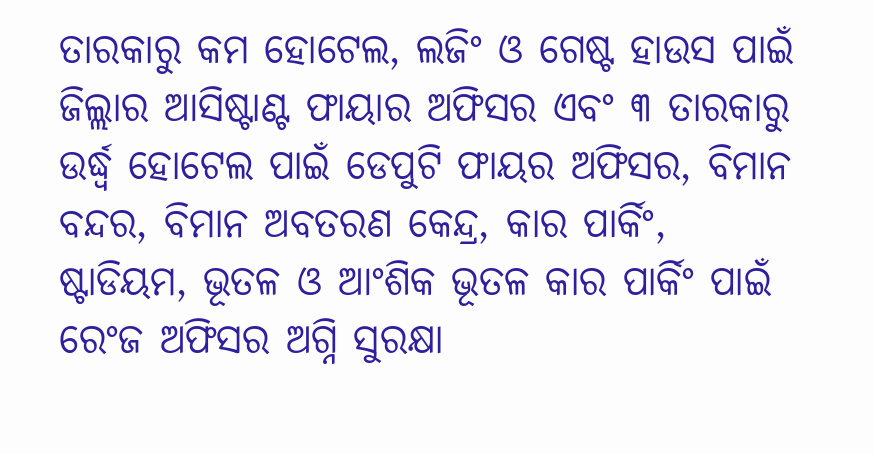ତାରକାରୁ କମ ହୋଟେଲ, ଲଜିଂ ଓ ଗେଷ୍ଟ ହାଉସ ପାଇଁ ଜିଲ୍ଲାର ଆସିଷ୍ଟାଣ୍ଟ ଫାୟାର ଅଫିସର ଏବଂ ୩ ତାରକାରୁ ଉର୍ଦ୍ଧ୍ବ ହୋଟେଲ ପାଇଁ ଡେପୁଟି ଫାୟର ଅଫିସର, ବିମାନ ବନ୍ଦର, ବିମାନ ଅବତରଣ କେନ୍ଦ୍ର, କାର ପାର୍କିଂ, ଷ୍ଟାଡିୟମ, ଭୂତଳ ଓ ଆଂଶିକ ଭୂତଳ କାର ପାର୍କିଂ ପାଇଁ ରେଂଜ ଅଫିସର ଅଗ୍ନି ସୁରକ୍ଷା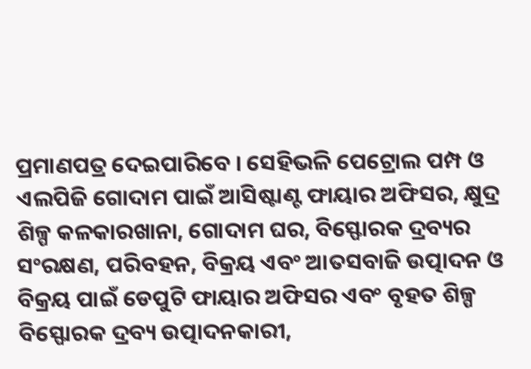ପ୍ରମାଣପତ୍ର ଦେଇପାରିବେ । ସେହିଭଳି ପେଟ୍ରୋଲ ପମ୍ପ ଓ ଏଲପିଜି ଗୋଦାମ ପାଇଁ ଆସିଷ୍ଟାଣ୍ଟ ଫାୟାର ଅଫିସର, କ୍ଷୁଦ୍ର ଶିଳ୍ପ କଳକାରଖାନା, ଗୋଦାମ ଘର, ବିସ୍ଫୋରକ ଦ୍ରବ୍ୟର ସଂରକ୍ଷଣ, ପରିବହନ, ବିକ୍ରୟ ଏବଂ ଆତସବାଜି ଉତ୍ପାଦନ ଓ ବିକ୍ରୟ ପାଇଁ ଡେପୁଟି ଫାୟାର ଅଫିସର ଏବଂ ବୃହତ ଶିଳ୍ପ ବିସ୍ଫୋରକ ଦ୍ରବ୍ୟ ଉତ୍ପାଦନକାରୀ,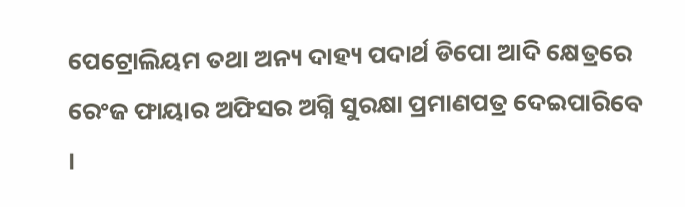ପେଟ୍ରୋଲିୟମ ତଥା ଅନ୍ୟ ଦାହ୍ୟ ପଦାର୍ଥ ଡିପୋ ଆଦି କ୍ଷେତ୍ରରେ ରେଂଜ ଫାୟାର ଅଫିସର ଅଗ୍ନି ସୁରକ୍ଷା ପ୍ରମାଣପତ୍ର ଦେଇପାରିବେ ।